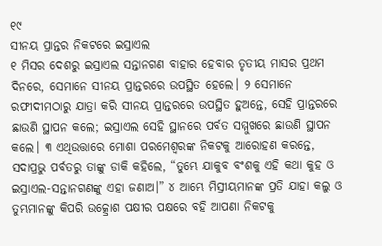୧୯
ସୀନୟ ପ୍ରାନ୍ତର ନିକଟରେ ଇସ୍ରାଏଲ
୧ ମିସର ଦେଶରୁ ଇସ୍ରାଏଲ ସନ୍ତାନଗଣ ବାହାର ହେବାର ତୃତୀୟ ମାସର ପ୍ରଥମ ଦିନରେ, ସେମାନେ ସୀନୟ ପ୍ରାନ୍ତରରେ ଉପସ୍ଥିତ ହେଲେ। ୨ ସେମାନେ ରଫୀଦୀମଠାରୁ ଯାତ୍ରା କରି ସୀନୟ ପ୍ରାନ୍ତରରେ ଉପସ୍ଥିତ ହୁଅନ୍ତେ, ସେହି ପ୍ରାନ୍ତରରେ ଛାଉଣି ସ୍ଥାପନ କଲେ; ଇସ୍ରାଏଲ ସେହି ସ୍ଥାନରେ ପର୍ବତ ସମ୍ମୁଖରେ ଛାଉଣି ସ୍ଥାପନ କଲେ। ୩ ଏଥିଉତ୍ତାରେ ମୋଶା ପରମେଶ୍ୱରଙ୍କ ନିକଟକୁ ଆରୋହଣ କରନ୍ତେ, ସଦାପ୍ରଭୁ ପର୍ବତରୁ ତାଙ୍କୁ ଡାକି କହିଲେ, “ତୁମ୍ଭେ ଯାକୁବ ବଂଶକୁ ଏହି କଥା କୁହ ଓ ଇସ୍ରାଏଲ-ସନ୍ତାନଗଣଙ୍କୁ ଏହା ଜଣାଅ।” ୪ ଆମ୍ଭେ ମିସ୍ରୀୟମାନଙ୍କ ପ୍ରତି ଯାହା କଲୁ ଓ ତୁମ୍ଭମାନଙ୍କୁ କିପରି ଉତ୍କ୍ରୋଶ ପକ୍ଷୀର ପକ୍ଷରେ ବହି ଆପଣା ନିକଟକୁ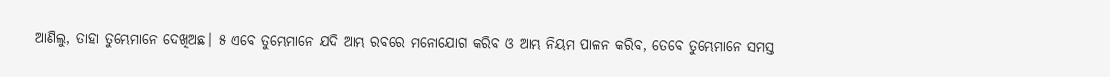ଆଣିଲୁ, ତାହା ତୁମ୍ଭେମାନେ ଦେଖିଅଛ। ୫ ଏବେ ତୁମ୍ଭେମାନେ ଯଦି ଆମ୍ଭ ରବରେ ମନୋଯୋଗ କରିବ ଓ ଆମ୍ଭ ନିୟମ ପାଳନ କରିବ, ତେବେ ତୁମ୍ଭେମାନେ ସମସ୍ତ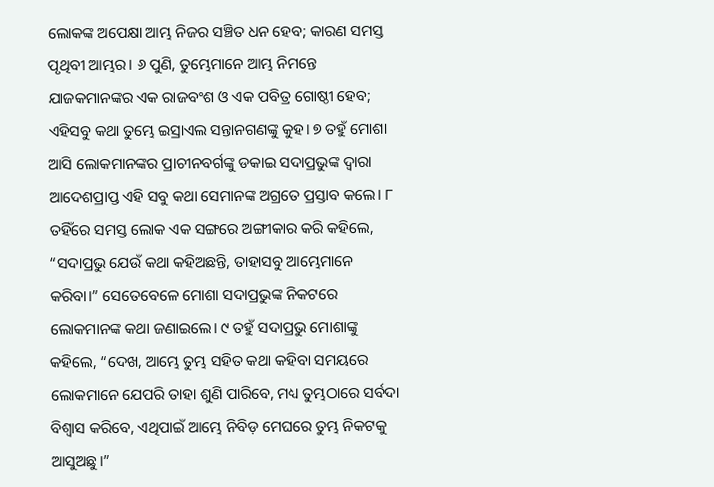ଲୋକଙ୍କ ଅପେକ୍ଷା ଆମ୍ଭ ନିଜର ସଞ୍ଚିତ ଧନ ହେବ; କାରଣ ସମସ୍ତ ପୃଥିବୀ ଆମ୍ଭର। ୬ ପୁଣି, ତୁମ୍ଭେମାନେ ଆମ୍ଭ ନିମନ୍ତେ ଯାଜକମାନଙ୍କର ଏକ ରାଜବଂଶ ଓ ଏକ ପବିତ୍ର ଗୋଷ୍ଠୀ ହେବ; ଏହିସବୁ କଥା ତୁମ୍ଭେ ଇସ୍ରାଏଲ ସନ୍ତାନଗଣଙ୍କୁ କୁହ। ୭ ତହୁଁ ମୋଶା ଆସି ଲୋକମାନଙ୍କର ପ୍ରାଚୀନବର୍ଗଙ୍କୁ ଡକାଇ ସଦାପ୍ରଭୁଙ୍କ ଦ୍ୱାରା ଆଦେଶପ୍ରାପ୍ତ ଏହି ସବୁ କଥା ସେମାନଙ୍କ ଅଗ୍ରତେ ପ୍ରସ୍ତାବ କଲେ। ୮ ତହିଁରେ ସମସ୍ତ ଲୋକ ଏକ ସଙ୍ଗରେ ଅଙ୍ଗୀକାର କରି କହିଲେ, “ସଦାପ୍ରଭୁ ଯେଉଁ କଥା କହିଅଛନ୍ତି, ତାହାସବୁ ଆମ୍ଭେମାନେ କରିବା।” ସେତେବେଳେ ମୋଶା ସଦାପ୍ରଭୁଙ୍କ ନିକଟରେ ଲୋକମାନଙ୍କ କଥା ଜଣାଇଲେ। ୯ ତହୁଁ ସଦାପ୍ରଭୁ ମୋଶାଙ୍କୁ କହିଲେ, “ଦେଖ, ଆମ୍ଭେ ତୁମ୍ଭ ସହିତ କଥା କହିବା ସମୟରେ ଲୋକମାନେ ଯେପରି ତାହା ଶୁଣି ପାରିବେ, ମଧ୍ୟ ତୁମ୍ଭଠାରେ ସର୍ବଦା ବିଶ୍ୱାସ କରିବେ, ଏଥିପାଇଁ ଆମ୍ଭେ ନିବିଡ଼ ମେଘରେ ତୁମ୍ଭ ନିକଟକୁ ଆସୁଅଛୁ।”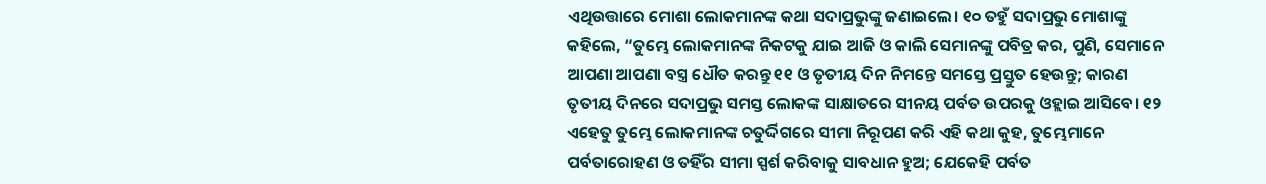ଏଥିଉତ୍ତାରେ ମୋଶା ଲୋକମାନଙ୍କ କଥା ସଦାପ୍ରଭୁଙ୍କୁ ଜଣାଇଲେ। ୧୦ ତହୁଁ ସଦାପ୍ରଭୁ ମୋଶାଙ୍କୁ କହିଲେ, “ତୁମ୍ଭେ ଲୋକମାନଙ୍କ ନିକଟକୁ ଯାଇ ଆଜି ଓ କାଲି ସେମାନଙ୍କୁ ପବିତ୍ର କର, ପୁଣି, ସେମାନେ ଆପଣା ଆପଣା ବସ୍ତ୍ର ଧୌତ କରନ୍ତୁ ୧୧ ଓ ତୃତୀୟ ଦିନ ନିମନ୍ତେ ସମସ୍ତେ ପ୍ରସ୍ତୁତ ହେଉନ୍ତୁ; କାରଣ ତୃତୀୟ ଦିନରେ ସଦାପ୍ରଭୁ ସମସ୍ତ ଲୋକଙ୍କ ସାକ୍ଷାତରେ ସୀନୟ ପର୍ବତ ଉପରକୁ ଓହ୍ଲାଇ ଆସିବେ। ୧୨ ଏହେତୁ ତୁମ୍ଭେ ଲୋକମାନଙ୍କ ଚତୁର୍ଦ୍ଦିଗରେ ସୀମା ନିରୂପଣ କରି ଏହି କଥା କୁହ, ତୁମ୍ଭେମାନେ ପର୍ବତାରୋହଣ ଓ ତହିଁର ସୀମା ସ୍ପର୍ଶ କରିବାକୁ ସାବଧାନ ହୁଅ; ଯେକେହି ପର୍ବତ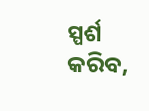ସ୍ପର୍ଶ କରିବ,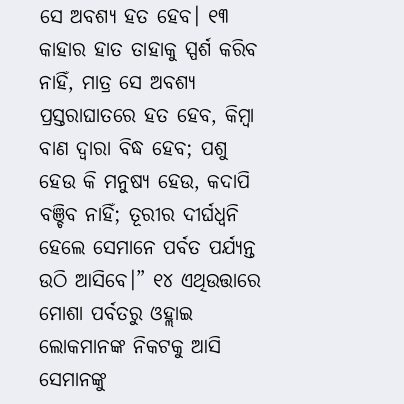ସେ ଅବଶ୍ୟ ହତ ହେବ। ୧୩ କାହାର ହାତ ତାହାକୁ ସ୍ପର୍ଶ କରିବ ନାହିଁ, ମାତ୍ର ସେ ଅବଶ୍ୟ ପ୍ରସ୍ତରାଘାତରେ ହତ ହେବ, କିମ୍ବା ବାଣ ଦ୍ୱାରା ବିଦ୍ଧ ହେବ; ପଶୁ ହେଉ କି ମନୁଷ୍ୟ ହେଉ, କଦାପି ବଞ୍ଚିବ ନାହିଁ; ତୂରୀର ଦୀର୍ଘଧ୍ୱନି ହେଲେ ସେମାନେ ପର୍ବତ ପର୍ଯ୍ୟନ୍ତ ଉଠି ଆସିବେ।” ୧୪ ଏଥିଉତ୍ତାରେ ମୋଶା ପର୍ବତରୁ ଓହ୍ଲାଇ ଲୋକମାନଙ୍କ ନିକଟକୁ ଆସି ସେମାନଙ୍କୁ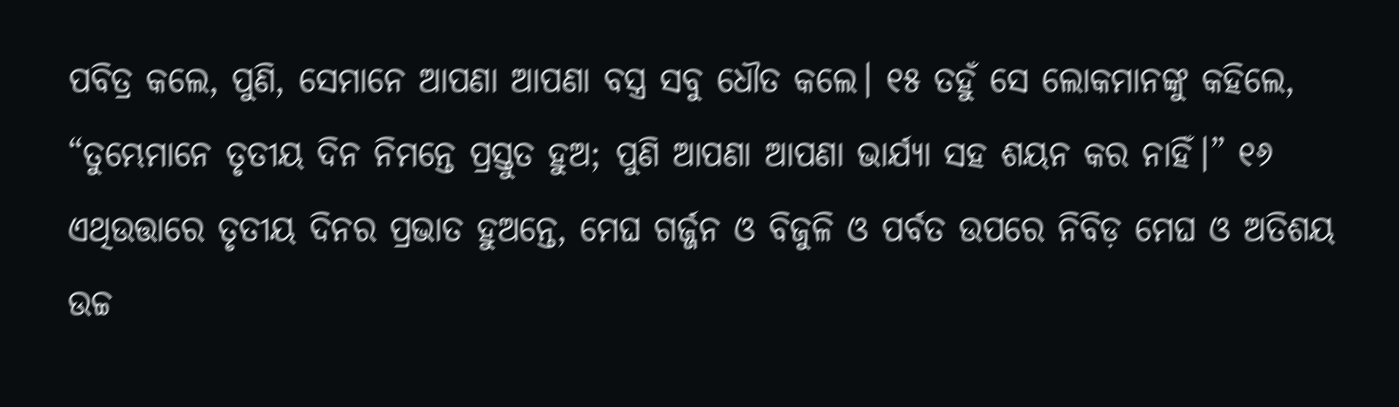ପବିତ୍ର କଲେ, ପୁଣି, ସେମାନେ ଆପଣା ଆପଣା ବସ୍ତ୍ର ସବୁ ଧୌତ କଲେ। ୧୫ ତହୁଁ ସେ ଲୋକମାନଙ୍କୁ କହିଲେ, “ତୁମ୍ଭେମାନେ ତୃତୀୟ ଦିନ ନିମନ୍ତେ ପ୍ରସ୍ତୁତ ହୁଅ; ପୁଣି ଆପଣା ଆପଣା ଭାର୍ଯ୍ୟା ସହ ଶୟନ କର ନାହିଁ।” ୧୬ ଏଥିଉତ୍ତାରେ ତୃତୀୟ ଦିନର ପ୍ରଭାତ ହୁଅନ୍ତେ, ମେଘ ଗର୍ଜ୍ଜନ ଓ ବିଜୁଳି ଓ ପର୍ବତ ଉପରେ ନିବିଡ଼ ମେଘ ଓ ଅତିଶୟ ଉଚ୍ଚ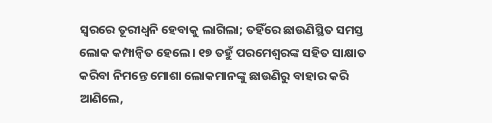ସ୍ୱରରେ ତୂରୀଧ୍ୱନି ହେବାକୁ ଲାଗିଲା; ତହିଁରେ ଛାଉଣିସ୍ଥିତ ସମସ୍ତ ଲୋକ କମ୍ପାନ୍ୱିତ ହେଲେ। ୧୭ ତହୁଁ ପରମେଶ୍ୱରଙ୍କ ସହିତ ସାକ୍ଷାତ କରିବା ନିମନ୍ତେ ମୋଶା ଲୋକମାନଙ୍କୁ ଛାଉଣିରୁ ବାହାର କରି ଆଣିଲେ,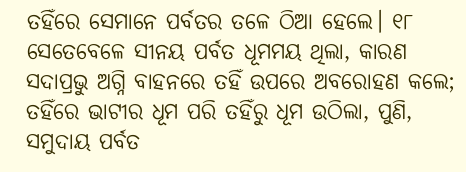ତହିଁରେ ସେମାନେ ପର୍ବତର ତଳେ ଠିଆ ହେଲେ। ୧୮ ସେତେବେଳେ ସୀନୟ ପର୍ବତ ଧୂମମୟ ଥିଲା, କାରଣ ସଦାପ୍ରଭୁ ଅଗ୍ନି ବାହନରେ ତହିଁ ଉପରେ ଅବରୋହଣ କଲେ; ତହିଁରେ ଭାଟୀର ଧୂମ ପରି ତହିଁରୁ ଧୂମ ଉଠିଲା, ପୁଣି, ସମୁଦାୟ ପର୍ବତ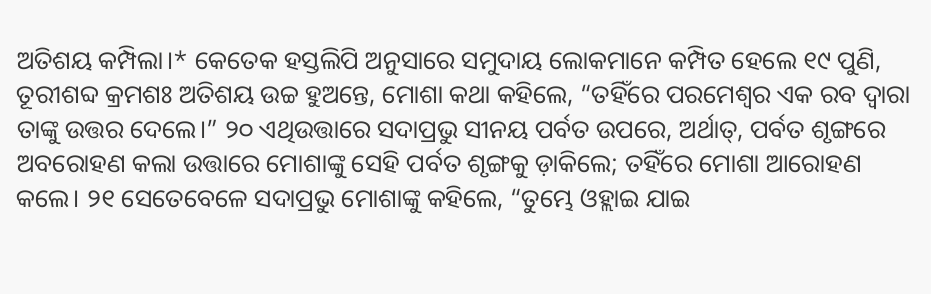ଅତିଶୟ କମ୍ପିଲା।* କେତେକ ହସ୍ତଲିପି ଅନୁସାରେ ସମୁଦାୟ ଲୋକମାନେ କମ୍ପିତ ହେଲେ ୧୯ ପୁଣି, ତୂରୀଶବ୍ଦ କ୍ରମଶଃ ଅତିଶୟ ଉଚ୍ଚ ହୁଅନ୍ତେ, ମୋଶା କଥା କହିଲେ, “ତହିଁରେ ପରମେଶ୍ୱର ଏକ ରବ ଦ୍ୱାରା ତାଙ୍କୁ ଉତ୍ତର ଦେଲେ।” ୨୦ ଏଥିଉତ୍ତାରେ ସଦାପ୍ରଭୁ ସୀନୟ ପର୍ବତ ଉପରେ, ଅର୍ଥାତ୍, ପର୍ବତ ଶୃଙ୍ଗରେ ଅବରୋହଣ କଲା ଉତ୍ତାରେ ମୋଶାଙ୍କୁ ସେହି ପର୍ବତ ଶୃଙ୍ଗକୁ ଡ଼ାକିଲେ; ତହିଁରେ ମୋଶା ଆରୋହଣ କଲେ। ୨୧ ସେତେବେଳେ ସଦାପ୍ରଭୁ ମୋଶାଙ୍କୁ କହିଲେ, “ତୁମ୍ଭେ ଓହ୍ଲାଇ ଯାଇ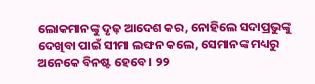ଲୋକମାନଙ୍କୁ ଦୃଢ଼ ଆଦେଶ କର, ନୋହିଲେ ସଦାପ୍ରଭୁଙ୍କୁ ଦେଖିବା ପାଇଁ ସୀମା ଲଙ୍ଘନ କଲେ, ସେମାନଙ୍କ ମଧ୍ୟରୁ ଅନେକେ ବିନଷ୍ଟ ହେବେ। ୨୨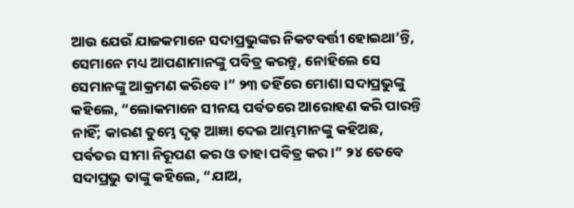ଆଉ ଯେଉଁ ଯାଜକମାନେ ସଦାପ୍ରଭୁଙ୍କର ନିକଟବର୍ତ୍ତୀ ହୋଇଥା’ନ୍ତି, ସେମାନେ ମଧ୍ୟ ଆପଣାମାନଙ୍କୁ ପବିତ୍ର କରନ୍ତୁ, ନୋହିଲେ ସେ ସେମାନଙ୍କୁ ଆକ୍ରମଣ କରିବେ।” ୨୩ ତହିଁରେ ମୋଶା ସଦାପ୍ରଭୁଙ୍କୁ କହିଲେ, “ଲୋକମାନେ ସୀନୟ ପର୍ବତରେ ଆରୋହଣ କରି ପାରନ୍ତି ନାହିଁ; କାରଣ ତୁମ୍ଭେ ଦୃଢ଼ ଆଜ୍ଞା ଦେଇ ଆମ୍ଭମାନଙ୍କୁ କହିଅଛ, ପର୍ବତର ସୀମା ନିରୂପଣ କର ଓ ତାହା ପବିତ୍ର କର।” ୨୪ ତେବେ ସଦାପ୍ରଭୁ ତାଙ୍କୁ କହିଲେ, “ଯାଅ,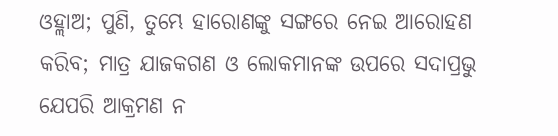ଓହ୍ଲାଅ; ପୁଣି, ତୁମ୍ଭେ ହାରୋଣଙ୍କୁ ସଙ୍ଗରେ ନେଇ ଆରୋହଣ କରିବ; ମାତ୍ର ଯାଜକଗଣ ଓ ଲୋକମାନଙ୍କ ଉପରେ ସଦାପ୍ରଭୁ ଯେପରି ଆକ୍ରମଣ ନ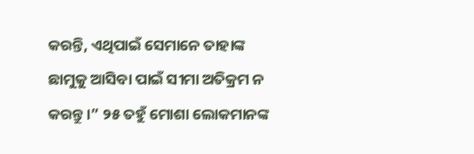କରନ୍ତି, ଏଥିପାଇଁ ସେମାନେ ତାହାଙ୍କ ଛାମୁକୁ ଆସିବା ପାଇଁ ସୀମା ଅତିକ୍ରମ ନ କରନ୍ତୁ।” ୨୫ ତହୁଁ ମୋଶା ଲୋକମାନଙ୍କ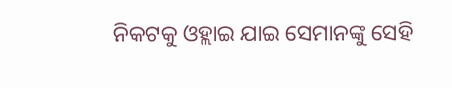ନିକଟକୁ ଓହ୍ଲାଇ ଯାଇ ସେମାନଙ୍କୁ ସେହି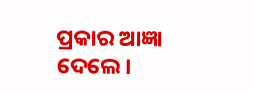ପ୍ରକାର ଆଜ୍ଞା ଦେଲେ।